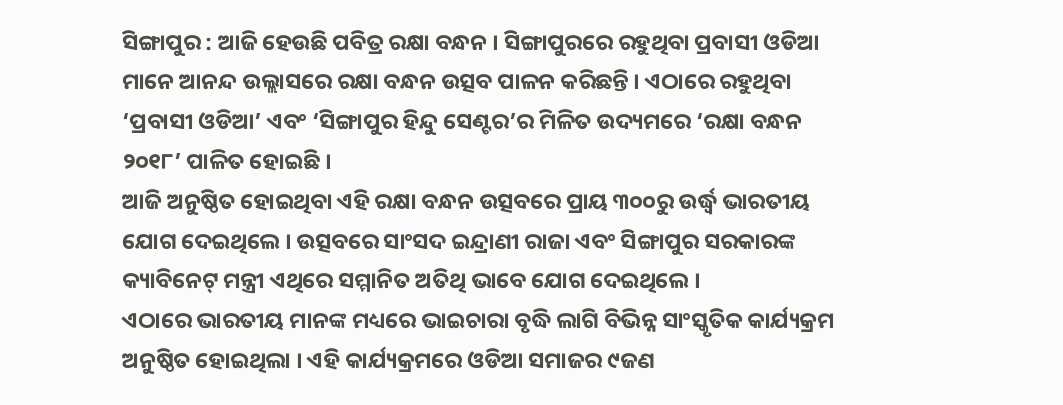ସିଙ୍ଗାପୁର : ଆଜି ହେଉଛି ପବିତ୍ର ରକ୍ଷା ବନ୍ଧନ । ସିଙ୍ଗାପୁରରେ ରହୁଥିବା ପ୍ରବାସୀ ଓଡିଆ ମାନେ ଆନନ୍ଦ ଉଲ୍ଲାସରେ ରକ୍ଷା ବନ୍ଧନ ଉତ୍ସବ ପାଳନ କରିଛନ୍ତି । ଏଠାରେ ରହୁଥିବା ‘ପ୍ରବାସୀ ଓଡିଆ’ ଏବଂ ‘ସିଙ୍ଗାପୁର ହିନ୍ଦୁ ସେଣ୍ଟର’ର ମିଳିତ ଉଦ୍ୟମରେ ‘ରକ୍ଷା ବନ୍ଧନ ୨୦୧୮’ ପାଳିତ ହୋଇଛି ।
ଆଜି ଅନୁଷ୍ଠିତ ହୋଇଥିବା ଏହି ରକ୍ଷା ବନ୍ଧନ ଉତ୍ସବରେ ପ୍ରାୟ ୩୦୦ରୁ ଉର୍ଦ୍ଧ୍ୱ ଭାରତୀୟ ଯୋଗ ଦେଇଥିଲେ । ଉତ୍ସବରେ ସାଂସଦ ଇନ୍ଦ୍ରାଣୀ ରାଜା ଏବଂ ସିଙ୍ଗାପୁର ସରକାରଙ୍କ କ୍ୟାବିନେଟ୍ ମନ୍ତ୍ରୀ ଏଥିରେ ସମ୍ମାନିତ ଅତିଥି ଭାବେ ଯୋଗ ଦେଇଥିଲେ ।
ଏଠାରେ ଭାରତୀୟ ମାନଙ୍କ ମଧ୍ୟରେ ଭାଇଚାରା ବୃଦ୍ଧି ଲାଗି ବିଭିନ୍ନ ସାଂସ୍କୃତିକ କାର୍ଯ୍ୟକ୍ରମ ଅନୁଷ୍ଠିତ ହୋଇଥିଲା । ଏହି କାର୍ଯ୍ୟକ୍ରମରେ ଓଡିଆ ସମାଜର ୯ଜଣ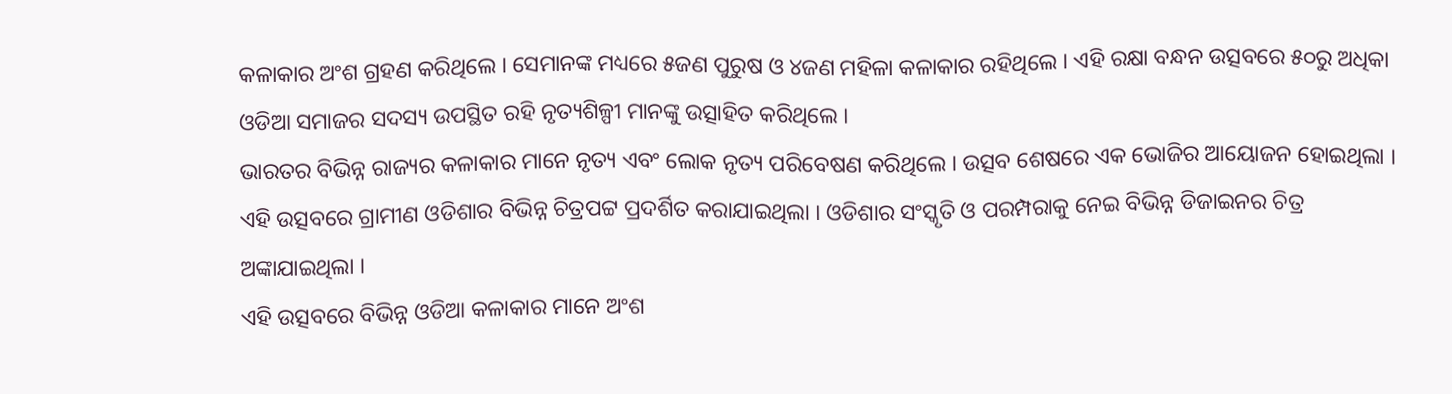କଳାକାର ଅଂଶ ଗ୍ରହଣ କରିଥିଲେ । ସେମାନଙ୍କ ମଧ୍ୟରେ ୫ଜଣ ପୁରୁଷ ଓ ୪ଜଣ ମହିଳା କଳାକାର ରହିଥିଲେ । ଏହି ରକ୍ଷା ବନ୍ଧନ ଉତ୍ସବରେ ୫୦ରୁ ଅଧିକା ଓଡିଆ ସମାଜର ସଦସ୍ୟ ଉପସ୍ଥିତ ରହି ନୃତ୍ୟଶିଳ୍ପୀ ମାନଙ୍କୁ ଉତ୍ସାହିତ କରିଥିଲେ ।
ଭାରତର ବିଭିନ୍ନ ରାଜ୍ୟର କଳାକାର ମାନେ ନୃତ୍ୟ ଏବଂ ଲୋକ ନୃତ୍ୟ ପରିବେଷଣ କରିଥିଲେ । ଉତ୍ସବ ଶେଷରେ ଏକ ଭୋଜିର ଆୟୋଜନ ହୋଇଥିଲା । ଏହି ଉତ୍ସବରେ ଗ୍ରାମୀଣ ଓଡିଶାର ବିଭିନ୍ନ ଚିତ୍ରପଟ୍ଟ ପ୍ରଦର୍ଶିତ କରାଯାଇଥିଲା । ଓଡିଶାର ସଂସ୍କୃତି ଓ ପରମ୍ପରାକୁ ନେଇ ବିଭିନ୍ନ ଡିଜାଇନର ଚିତ୍ର ଅଙ୍କାଯାଇଥିଲା ।
ଏହି ଉତ୍ସବରେ ବିଭିନ୍ନ ଓଡିଆ କଳାକାର ମାନେ ଅଂଶ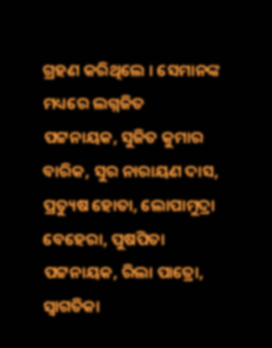ଗ୍ରହଣ କରିଥିଲେ । ସେମାନଙ୍କ ମଧ୍ୟରେ ଲଗ୍ନଜିତ ପଟ୍ଟନାୟକ, ସୁଜିତ କୁମାର ବାରିକ, ସୁର ନାରାୟଣ ଦାସ, ପ୍ରତ୍ୟୁଷ ହୋତା, ଲୋପାମୁଦ୍ରା ବେହେରା, ପୁଷପିତା ପଟ୍ଟନାୟକ, ରିଲା ପାତ୍ରୋ, ସ୍ୱାଗତିକା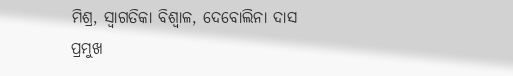ମିଶ୍ର, ସ୍ୱାଗତିକା ବିଶ୍ୱାଳ, ଦେବୋଲିନା ଦାସ ପ୍ରମୁଖ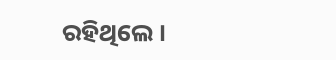ରହିଥିଲେ ।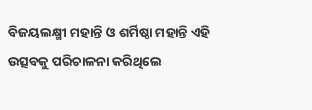ବିଜୟଲକ୍ଷ୍ମୀ ମହାନ୍ତି ଓ ଶର୍ମିଷ୍ଠା ମହାନ୍ତି ଏହି ଉତ୍ସବକୁ ପରିଚାଳନା କରିଥିଲେ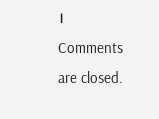।
Comments are closed.